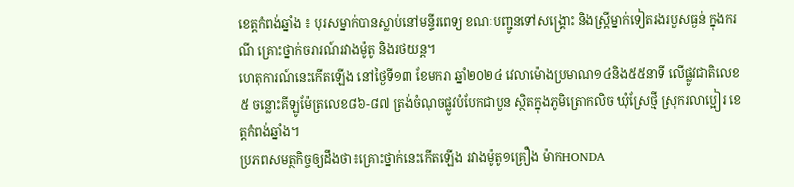ខេត្តកំពង់ឆ្នាំង ៖ បុរសម្នាក់បានស្លាប់នៅមន្ទីរពេទ្យ ខណៈបញ្ជូនទៅសង្គ្រោះ និងស្ត្រីម្នាក់ទៀតរងរបួសធ្ងន់ ក្នុងករណី គ្រោះថ្នាក់ចរារណ៍រវាងម៉ូតូ និងរថយន្ត។
ហេតុការណ៍នេះកើតឡើង នៅថ្ងៃទី១៣ ខែមករា ឆ្នាំ២០២៤ វេលាម៉ោងប្រមាណ១៤និង៥៥នាទី លើផ្លូវជាតិលេខ៥ ចន្លោះគីឡូម៉ែត្រលេខ៨៦-៨៧ ត្រង់ចំណុចផ្លូវបំបែកជាបួន ស្ថិតក្នុងភូមិត្រោកលិច ឃុំស្រែថ្មី ស្រុករលាប្អៀរ ខេត្តកំពង់ឆ្នាំង។
ប្រភពសមត្ថកិច្ចឲ្យដឹងថា៖គ្រោះថ្នាក់នេះកើតឡើង រវាងម៉ូតូ១គ្រឿង ម៉ាកHONDA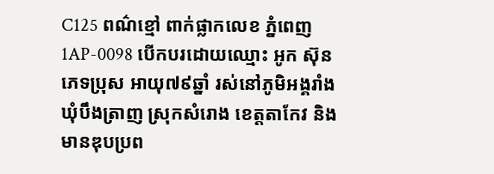C125 ពណ៌ខ្មៅ ពាក់ផ្លាកលេខ ភ្នំពេញ1AP-0098 បើកបរដោយឈ្មោះ អូក ស៊ុន ភេទប្រុស អាយុ៧៩ឆ្នាំ រស់នៅភូមិអង្គរាំង ឃុំបឹងត្រាញ ស្រុកសំរោង ខេត្តតាកែវ និងមានឌុបប្រព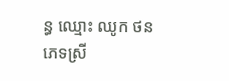ន្ធ ឈ្មោះ ឈូក ថន ភេទស្រី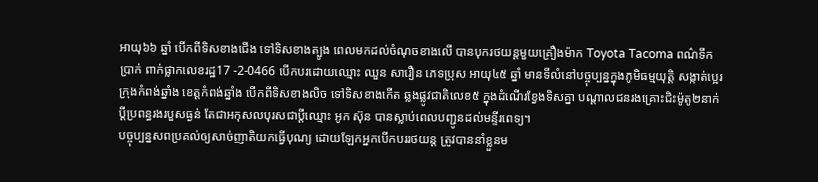អាយុ៦៦ ឆ្នាំ បើកពីទិសខាងជើង ទៅទិសខាងត្បូង ពេលមកដល់ចំណុចខាងលើ បានបុករថយន្តមួយគ្រឿងម៉ាក Toyota Tacoma ពណ៌ទឹកប្រាក់ ពាក់ផ្លាកលេខរដ្ឋ17 -2-0466 បើកបរដោយឈ្មោះ ឈួន សារឿន ភេទប្រុស អាយុ៤៥ ឆ្នាំ មានទីលំនៅបច្ចុប្បន្នក្នុងភូមិធម្មយុត្តិ សង្កាត់ប្អេរ ក្រុងកំពង់ឆ្នាំង ខេត្តកំពង់ឆ្នាំង បើកពីទិសខាងលិច ទៅទិសខាងកើត ឆ្លងផ្លូវជាតិលេខ៥ ក្នុងដំណើរខ្វែងទិសគ្នា បណ្ដាលជនរងគ្រោះជិះម៉ូតូ២នាក់ប្តីប្រពន្ធរងរបួសធ្ងន់ តែជាអកុសលបុរសជាប្តីឈ្មោះ អូក ស៊ុន បានស្លាប់ពេលបញ្ជូនដល់មន្ទីរពេទ្យ។
បច្ចុប្បន្នសពប្រគល់ឲ្យសាច់ញាតិយកធ្វើបុណ្យ ដោយឡែកអ្នកបើកបររថយន្ត ត្រូវបាននាំខ្លួនម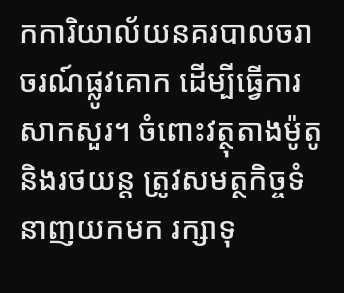កការិយាល័យនគរបាលចរាចរណ៍ផ្លូវគោក ដើម្បីធ្វើការសាកសួរ។ ចំពោះវត្ថុតាងម៉ូតូនិងរថយន្ត ត្រូវសមត្ថកិច្ចទំនាញយកមក រក្សាទុ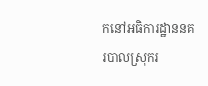កនៅអធិការដ្ឋាននគរបាលស្រុករ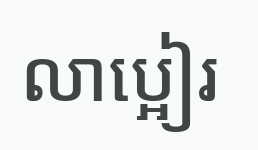លាប្អៀរ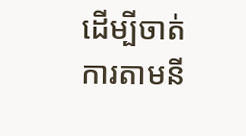ដើម្បីចាត់ការតាមនី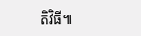តិវិធី៕